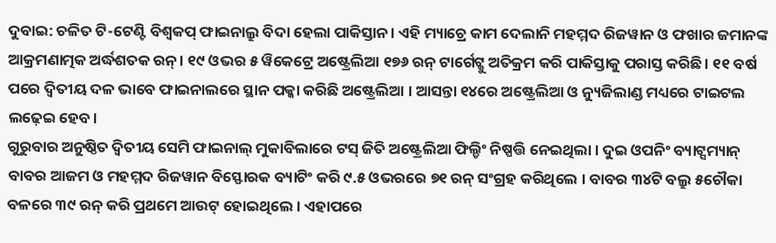ଦୁବାଇ: ଚଳିତ ଟି-ଟେଣ୍ଟି ବିଶ୍ବକପ୍ ଫାଇନାଲ୍ରୁ ବିଦା ହେଲା ପାକିସ୍ତାନ। ଏହି ମ୍ୟାଚ୍ରେ କାମ ଦେଲାନି ମହମ୍ମଦ ରିଜୱାନ ଓ ଫଖାର ଜମାନଙ୍କ ଆକ୍ରମଣାତ୍ମକ ଅର୍ଦ୍ଧଶତକ ରନ୍। ୧୯ ଓଭର ୫ ୱିକେଟ୍ରେ ଅଷ୍ଟ୍ରେଲିଆ ୧୭୬ ରନ୍ ଟାର୍ଗେଟ୍କୁ ଅତିକ୍ରମ କରି ପାକିସ୍ତାକୁ ପରାସ୍ତ କରିଛି। ୧୧ ବର୍ଷ ପରେ ଦ୍ୱିତୀୟ ଦଳ ଭାବେ ଫାଇନାଲରେ ସ୍ଥାନ ପକ୍କା କରିଛି ଅଷ୍ଟ୍ରେଲିଆ । ଆସନ୍ତା ୧୪ରେ ଅଷ୍ଟ୍ରେଲିଆ ଓ ନ୍ୟୁଜିଲାଣ୍ଡ ମଧ୍ୟରେ ଟାଇଟଲ ଲଢ଼େଇ ହେବ।
ଗୁରୁବାର ଅନୁଷ୍ଠିତ ଦ୍ୱିତୀୟ ସେମି ଫାଇନାଲ୍ ମୁକାବିଲାରେ ଟସ୍ ଜିତି ଅଷ୍ଟ୍ରେଲିଆ ଫିଲ୍ଡିଂ ନିଷ୍ପତ୍ତି ନେଇଥିଲା । ଦୁଇ ଓପନିଂ ବ୍ୟାଟ୍ସମ୍ୟାନ୍ ବାବର ଆଜମ ଓ ମହମ୍ମଦ ରିଜୱାନ ବିସ୍ଫୋରକ ବ୍ୟାଟିଂ କରି ୯.୫ ଓଭରରେ ୭୧ ରନ୍ ସଂଗ୍ରହ କରିଥିଲେ । ବାବର ୩୪ଟି ବଲ୍ରୁ ୫ଚୌକା ବଳରେ ୩୯ ରନ୍ କରି ପ୍ରଥମେ ଆଉଟ୍ ହୋଇଥିଲେ । ଏହାପରେ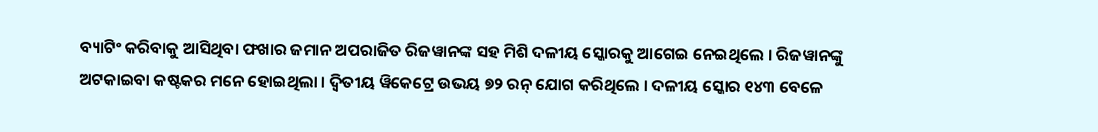ବ୍ୟାଟିଂ କରିବାକୁ ଆସିଥିବା ଫଖାର ଜମାନ ଅପରାଜିତ ରିଜୱାନଙ୍କ ସହ ମିଶି ଦଳୀୟ ସ୍କୋରକୁ ଆଗେଇ ନେଇଥିଲେ । ରିଜୱାନଙ୍କୁ ଅଟକାଇବା କଷ୍ଟକର ମନେ ହୋଇଥିଲା । ଦ୍ୱିତୀୟ ୱିକେଟ୍ରେ ଉଭୟ ୭୨ ରନ୍ ଯୋଗ କରିଥିଲେ । ଦଳୀୟ ସ୍କୋର ୧୪୩ ବେଳେ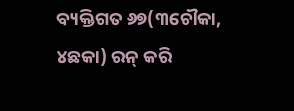ବ୍ୟକ୍ତିଗତ ୬୭(୩ଚୌକା, ୪ଛକା) ରନ୍ କରି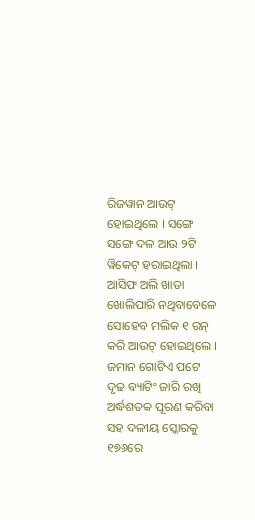ରିଜୱାନ ଆଉଟ୍ ହୋଇଥିଲେ । ସଙ୍ଗେ ସଙ୍ଗେ ଦଳ ଆଉ ୨ଟି ୱିକେଟ୍ ହରାଇଥିଲା । ଆସିଫ ଅଲି ଖାତା ଖୋଲିପାରି ନଥିବାବେଳେ ସୋହେବ ମଲିକ ୧ ରନ୍ କରି ଆଉଟ୍ ହୋଇଥିଲେ । ଜମାନ ଗୋଟିଏ ପଟେ ଦୃଢ ବ୍ୟାଟିଂ ଜାରି ରଖି ଅର୍ଦ୍ଧଶତକ ପୂରଣ କରିବା ସହ ଦଳୀୟ ସ୍କୋରକୁ ୧୭୬ରେ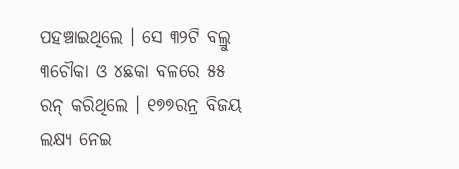ପହଞ୍ଚାଇଥିଲେ । ସେ ୩୨ଟି ବଲ୍ରୁ ୩ଚୌକା ଓ ୪ଛକା ବଳରେ ୫୫ ରନ୍ କରିଥିଲେ । ୧୭୭ରନ୍ର ବିଜୟ ଲକ୍ଷ୍ୟ ନେଇ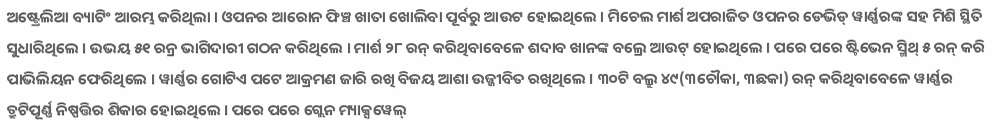ଅଷ୍ଟ୍ରେଲିଆ ବ୍ୟାଟିଂ ଆରମ୍ଭ କରିଥିଲା । ଓପନର ଆରୋନ ଫିଞ୍ଚ ଖାତା ଖୋଲିବା ପୂର୍ବରୁ ଆଉଟ ହୋଇଥିଲେ । ମିଚେଲ ମାର୍ଶ ଅପରାଜିତ ଓପନର ଡେଭିଡ୍ ୱାର୍ଣ୍ଣରଙ୍କ ସହ ମିଶି ସ୍ଥିତି ସୁଧାରିଥିଲେ । ଉଭୟ ୫୧ ରନ୍ର ଭାଗିଦାରୀ ଗଠନ କରିଥିଲେ । ମାର୍ଶ ୨୮ ରନ୍ କରିଥିବାବେଳେ ଶଦାବ ଖାନଙ୍କ ବଲ୍ରେ ଆଉଟ୍ ହୋଇଥିଲେ । ପରେ ପରେ ଷ୍ଟିଭେନ ସ୍ମିଥ୍ ୫ ରନ୍ କରି ପାଭିଲିୟନ ଫେରିଥିଲେ । ୱାର୍ଣ୍ଣର ଗୋଟିଏ ପଟେ ଆକ୍ରମଣ ଜାରି ରଖି ବିଜୟ ଆଶା ଉଜ୍ଜୀବିତ ରଖିଥିଲେ । ୩୦ଟି ବଲ୍ରୁ ୪୯(୩ଚୌକା, ୩ଛକା) ରନ୍ କରିଥିବାବେଳେ ୱାର୍ଣ୍ଣର ତ୍ରୁଟିପୂର୍ଣ୍ଣ ନିଷ୍ପତ୍ତିର ଶିକାର ହୋଇଥିଲେ । ପରେ ପରେ ଗ୍ଲେନ ମ୍ୟାକ୍ସୱେଲ୍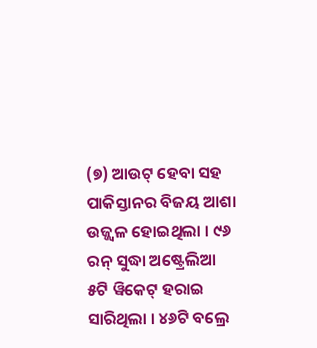(୭) ଆଉଟ୍ ହେବା ସହ ପାକିସ୍ତାନର ବିଜୟ ଆଶା ଉଜ୍ଜ୍ୱଳ ହୋଇଥିଲା । ୯୬ ରନ୍ ସୁଦ୍ଧା ଅଷ୍ଟ୍ରେଲିଆ ୫ଟି ୱିକେଟ୍ ହରାଇ ସାରିଥିଲା । ୪୬ଟି ବଲ୍ରେ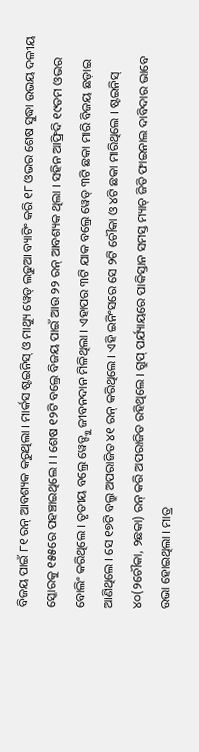ବିଜୟ ପାଇଁ ୮୧ ରନ୍ ଆବଶ୍ୟକ କରୁଥିଲା । ମାର୍କସ ଷ୍ଟଇନିସ୍ ଓ ମାଥ୍ୟୁ ୱେଡ୍ ଲଢୁଆ ବ୍ୟାଟିଂ କରି ୧୮ ଓଭର ଶେଷ ସୁଦ୍ଧା ଉଭୟ ଦଳୀୟ ସ୍କୋରକୁ ୧୫୫ରେ ପହଞ୍ଚାଇଥିଲେ । । ଶେଷ ୧୨ଟି ବଲ୍ରେ ବିଜୟ ପାଇଁ ଆଉ ୨୨ ରନ୍ ଆବଶ୍ୟକ ଥିଲା । ସହିନ ଆଫ୍ରିଦି ୧୯ତମ ଓଭର ବୋଲିଂ କରିଥିଲେ । ତୃତୀୟ ବଲ୍ରେ ୱେଡ୍ଙ୍କୁ ଜୀବନଦାନ ମିଳିଥିଲା । ଏହାପର ୩ଟି ଯାକ ବଲ୍ରେ ୱେଡ୍ ୩ଟି ଛକା ମାରି ବିଜୟ ଛଡ଼ାଇ ଆଣିଥିଲେ । ସେ ୧୭ଟି ବଲ୍ରୁ ଅପରାଜିତ ୪୧ ରନ୍ କରିଥିଲେ । ଏହି ଇନିଂସରେ ସେ ୨ଟି ଚୌକା ଓ ୪ଟି ଛକା ମାରିଥିଲେ । ଷ୍ଟଇନିସ୍ ୪୦(୨ଚୌକା, ୨ଛକା) ରନ୍ କରି ଅପରାଜିତ ରହିଥିଲେ । ଗ୍ରୁପ୍ ପର୍ଯ୍ୟାୟରେ ପାକିସ୍ତାନ ସମସ୍ତ ମ୍ୟାଚ୍ ଜିତି ଫାଇନାଲ ଦାବିଦାର ଭାବେ ଉଭା ହୋଇଥିଲା । ମାତ୍ର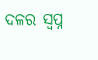ଦଳର ସ୍ୱପ୍ନ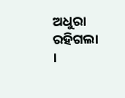ଅଧୁରା ରହିଗଲା ।